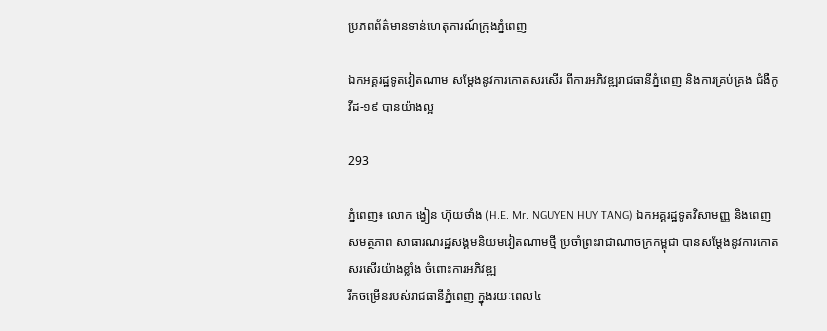ប្រភពព័ត៌មានទាន់ហេតុការណ៍ក្រុងភ្នំពេញ

ឯកអគ្គរដ្ឋទូតវៀតណាម សម្ដែងនូវការកោតសរសើរ ពីការអភិវឌ្ឍរាជធានីភ្នំពេញ និងការគ្រប់គ្រង ជំងឺកូវីដ-១៩ បានយ៉ាងល្អ

293

ភ្នំពេញ៖ លោក ង្វៀន ហ៊ុយថាំង (H.E. Mr. NGUYEN HUY TANG) ឯកអគ្គរដ្ឋទូតវិសាមញ្ញ និងពេញសមត្ថភាព សាធារណរដ្ឋសង្គមនិយមវៀតណាមថ្មី ប្រចាំព្រះរាជាណាចក្រកម្ពុជា បានសម្ដែងនូវការកោតសរសើរយ៉ាងខ្លាំង ចំពោះការអភិវឌ្ឍ
រីកចម្រើនរបស់រាជធានីភ្នំពេញ ក្នុងរយៈពេល៤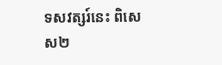ទសវត្សរ៍នេះ ពិសេស២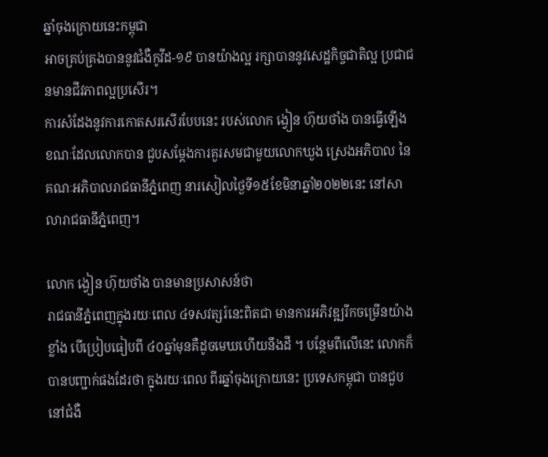ឆ្នាំចុងក្រោយនេះកម្ពុជា
អាចគ្រប់គ្រងបាននូវជំងឺកូវីដ-១៩ បានយ៉ាងល្អ រក្សាបាននូវសេដ្ឋកិច្ចជាតិល្អ ប្រជាជនមានជីវភាពល្អប្រសើរ។
ការសំដែងនូវការកោតសរសើរបែបនេះ របស់លោក ង្វៀន ហ៊ុយថាំង បានធ្វើឡើង ខណៈដែលលោកបាន ជួបសម្ដែងការគួរសមជាមួយលោកឃួង ស្រេងអភិបាល នៃគណៈអភិបាលរាជធានីភ្នំពេញ នារសៀលថ្ងៃទី១៥ខែមិនាឆ្នាំ២០២២នេះ នៅសាលារាជធានីភ្នំពេញ។

លោក ង្វៀន ហ៊ុយថាំង បានមានប្រសាសន៍ថា
រាជធានីភ្នំពេញក្នុងរយៈពេល ៤ទសវត្សរ៍នេះពិតជា មានការអភិវឌ្ឍរីកចម្រើនយ៉ាងខ្លាំង បើប្រៀបធៀបពី ៤០ឆ្នាំមុនគឺដូចមេឃហើយនឹងដី ។ បន្ថែមពីលើនេះ លោកក៏បានបញ្ជាក់ផងដែរថា ក្នុងរយៈពេល ពីរឆ្នាំចុងក្រោយនេះ ប្រទេសកម្ពុជា បានជួបនៅជំងឺ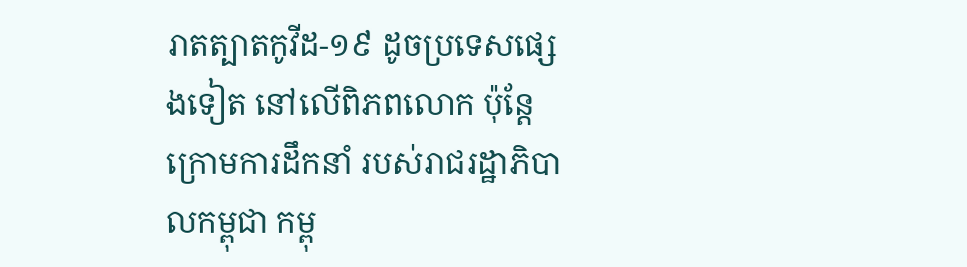រាតត្បាតកូវីដ-១៩ ដូចប្រទេសផ្សេងទៀត នៅលើពិភពលោក ប៉ុន្តែក្រោមការដឹកនាំ របស់រាជរដ្ឋាភិបាលកម្ពុជា កម្ពុ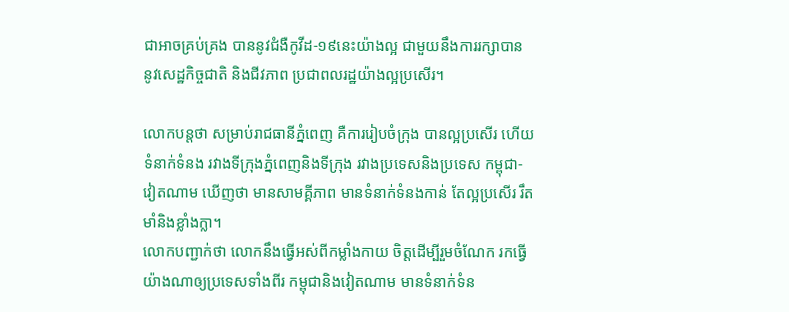ជាអាចគ្រប់គ្រង បាននូវជំងឺកូវីដ-១៩នេះយ៉ាងល្អ ជាមួយនឹងការរក្សាបាន នូវសេដ្ឋកិច្ចជាតិ និងជីវភាព ប្រជាពលរដ្ឋយ៉ាងល្អប្រសើរ។

លោកបន្តថា សម្រាប់រាជធានីភ្នំពេញ គឺការរៀបចំក្រុង បានល្អប្រសើរ ហើយទំនាក់ទំនង រវាងទីក្រុងភ្នំពេញនិងទីក្រុង រវាងប្រទេសនិងប្រទេស កម្ពុជា-វៀតណាម ឃើញថា មានសាមគ្គីភាព មានទំនាក់ទំនងកាន់ តែល្អប្រសើរ រឹតមាំនិងខ្លាំងក្លា។
លោកបញ្ជាក់ថា លោកនឹងធ្វើអស់ពីកម្លាំងកាយ ចិត្តដើម្បីរួមចំណែក រកធ្វើយ៉ាងណាឲ្យប្រទេសទាំងពីរ កម្ពុជានិងវៀតណាម មានទំនាក់ទំន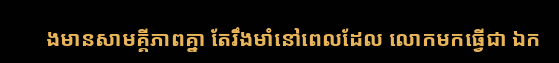ងមានសាមគ្គីភាពគ្នា តែរឹងមាំនៅពេលដែល លោកមកធ្វើជា ឯក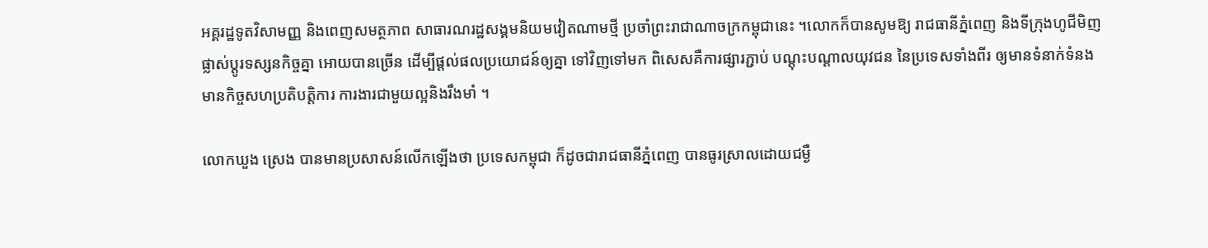អគ្គរដ្ឋទូតវិសាមញ្ញ និងពេញសមត្ថភាព សាធារណរដ្ឋសង្គមនិយមវៀតណាមថ្មី ប្រចាំព្រះរាជាណាចក្រកម្ពុជានេះ ។លោកក៏បានសូមឱ្យ រាជធានីភ្នំពេញ និងទីក្រុងហូជីមិញ ផ្លាស់ប្ដូរទស្សនកិច្ចគ្នា អោយបានច្រើន ដើម្បីផ្ដល់ផលប្រយោជន៍ឲ្យគ្នា ទៅវិញទៅមក ពិសេសគឺការផ្សារភ្ជាប់ បណ្ដុះបណ្ដាលយុវជន នៃប្រទេសទាំងពីរ ឲ្យមានទំនាក់ទំនង មានកិច្ចសហប្រតិបត្តិការ ការងារជាមួយល្អនិងរឹងមាំ ។

លោកឃួង ស្រេង បានមានប្រសាសន៍លើកឡើងថា ប្រទេសកម្ពុជា ក៏ដូចជារាជធានីភ្នំពេញ បានធូរស្រាលដោយជម្ងឺ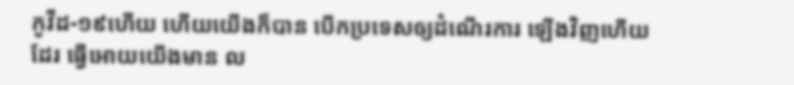កូវីដ-១៩ហើយ ហើយយើងក៏បាន បើកប្រទេសឲ្យដំណើរការ ឡើងវិញហើយដែរ ធ្វើអោយយើងមាន ល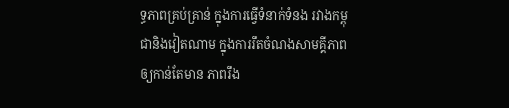ទ្ធភាពគ្រប់គ្រាន់ ក្នុងការធ្វើទំនាក់ទំនង រវាងកម្ពុជានិងវៀតណាម ក្នុងការរឹតចំណងសាមគ្គីភាព ឲ្យកាន់តែមាន ភាពរឹង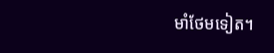មាំថែមទៀត។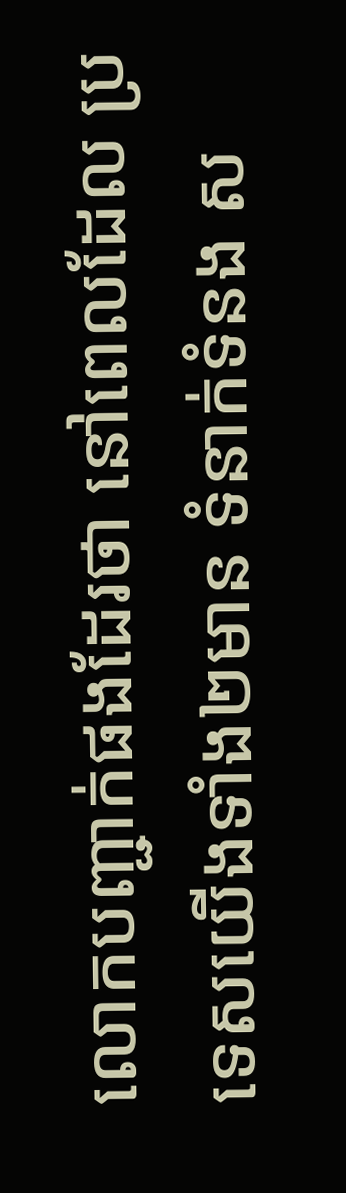លោកបញ្ជាក់ផងដែរថា នៅពេលដែល ប្រទេសយើងទាំង២មាន ទំនាក់ទំនង ស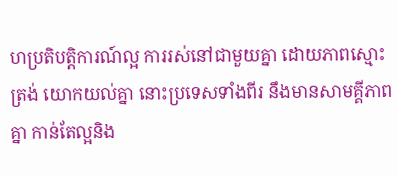ហប្រតិបត្តិការណ៍ល្អ ការរស់នៅជាមួយគ្នា ដោយភាពស្មោះត្រង់ យោកយល់គ្នា នោះប្រទេសទាំងពីរ នឹងមានសាមគ្គីភាពគ្នា កាន់តែល្អនិង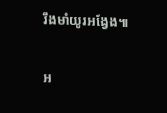រឹងមាំយូរអង្វែង៕

អ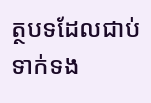ត្ថបទដែលជាប់ទាក់ទង